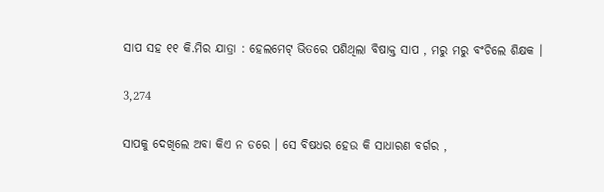ସାପ ସହ ୧୧ କି.ମିର ଯାତ୍ରା : ହେଲମେଟ୍ ଭିତରେ ପଶିଥିଲା ବିଷାକ୍ତ ସାପ , ମରୁ ମରୁ ବଂଚିଲେ ଶିକ୍ଷକ ।

3,274

ସାପକୁ ଦେଖିଲେ ଅବା କିଏ ନ ଡରେ । ସେ ବିଷଧର ହେଉ କି ସାଧାରଣ ବର୍ଗର ,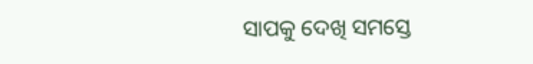ସାପକୁ ଦେଖି ସମସ୍ତେ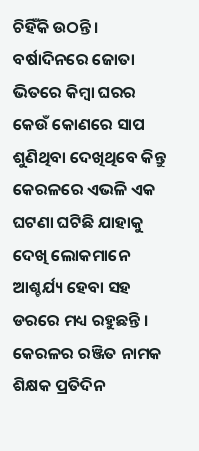ଚିହିଁକି ଉଠନ୍ତି। ବର୍ଷାଦିନରେ ଜୋତା ଭିତରେ କିମ୍ବା ଘରର କେଉଁ କୋଣରେ ସାପ ଶୁଣିଥିବା ଦେଖିଥିବେ କିନ୍ତୁ କେରଳରେ ଏଭଳି ଏକ ଘଟଣା ଘଟିଛି ଯାହାକୁ ଦେଖି ଲୋକମାନେ ଆଶ୍ଚର୍ଯ୍ୟ ହେବା ସହ ଡରରେ ମଧ୍ୟ ରହୁଛନ୍ତି । କେରଳର ରଞ୍ଜିତ ନାମକ ଶିକ୍ଷକ ପ୍ରତିଦିନ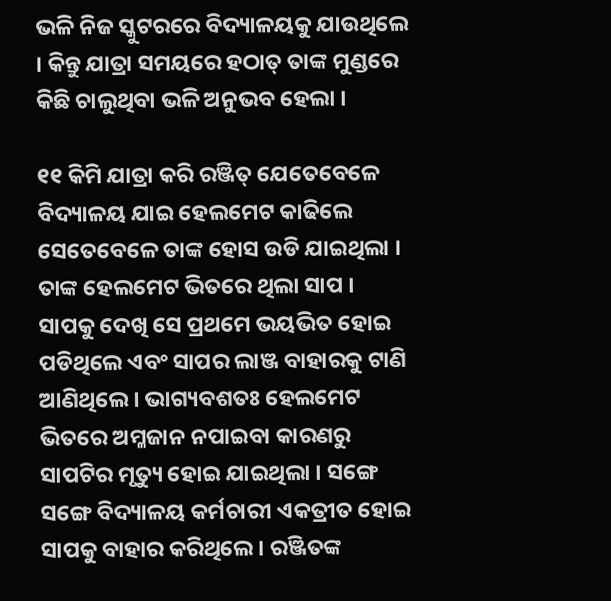ଭଳି ନିଜ ସ୍କୁଟରରେ ବିଦ୍ୟାଳୟକୁ ଯାଉଥିଲେ । କିନ୍ତୁ ଯାତ୍ରା ସମୟରେ ହଠାତ୍ ତାଙ୍କ ମୁଣ୍ଡରେ କିଛି ଚାଲୁଥିବା ଭଳି ଅନୁଭବ ହେଲା ।

୧୧ କିମି ଯାତ୍ରା କରି ରଞ୍ଜିତ୍ ଯେତେବେଳେ ବିଦ୍ୟାଳୟ ଯାଇ ହେଲମେଟ କାଢିଲେ ସେତେବେଳେ ତାଙ୍କ ହୋସ ଉଡି ଯାଇଥିଲା । ତାଙ୍କ ହେଲମେଟ ଭିତରେ ଥିଲା ସାପ । ସାପକୁ ଦେଖି ସେ ପ୍ରଥମେ ଭୟଭିତ ହୋଇ ପଡିଥିଲେ ଏବଂ ସାପର ଲାଞ୍ଜ ବାହାରକୁ ଟାଣି ଆଣିଥିଲେ । ଭାଗ୍ୟବଶତଃ ହେଲମେଟ ଭିତରେ ଅମ୍ଳଜାନ ନପାଇବା କାରଣରୁ ସାପଟିର ମୃତ୍ୟୁ ହୋଇ ଯାଇଥିଲା । ସଙ୍ଗେ ସଙ୍ଗେ ବିଦ୍ୟାଳୟ କର୍ମଚାରୀ ଏକତ୍ରୀତ ହୋଇ ସାପକୁ ବାହାର କରିଥିଲେ । ରଞ୍ଜିତଙ୍କ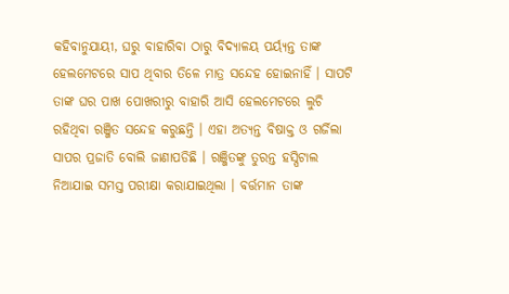କହିବାନୁଯାୟୀ, ଘରୁ ବାହାରିବା ଠାରୁ ବିଦ୍ୟାଳୟ ପର୍ୟ୍ୟନ୍ତ ତାଙ୍କ ହେଲମେଟରେ ସାପ ଥିବାର ତିଳେ ମାତ୍ର ସନ୍ଦେହ ହୋଇନାହିଁ । ସାପଟି ତାଙ୍କ ଘର ପାଖ ପୋଖରୀରୁ ବାହାରି ଆସି ହେଲମେଟରେ ଲୁଚି ରହିଥିବା ରଞ୍ଜିତ ସନ୍ଦେହ କରୁଛନ୍ତି । ଏହା ଅତ୍ୟନ୍ତ ବିଷାକ୍ତ ଓ ଗର୍ଜିଲା ସାପର ପ୍ରଜାତି ବୋଲି ଜାଣାପଡିଛି । ରଞ୍ଜିତଙ୍କୁ ତୁରନ୍ତ ହସ୍ପିଟାଲ ନିଆଯାଇ ସମସ୍ତ ପରୀକ୍ଷା କରାଯାଇଥିଲା । ବର୍ତ୍ତମାନ ତାଙ୍କ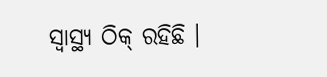ସ୍ୱାସ୍ଥ୍ୟ ଠିକ୍ ରହିଛି ।